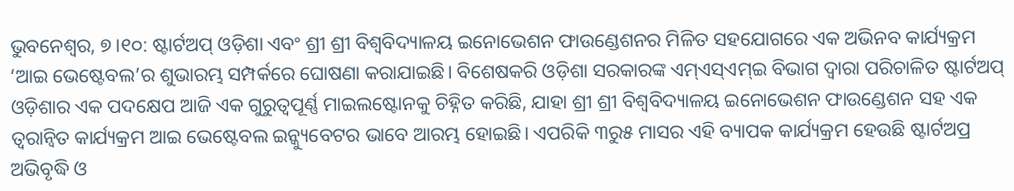ଭୁବନେଶ୍ୱର, ୭।୧୦: ଷ୍ଟାର୍ଟଅପ୍ ଓଡ଼ିଶା ଏବଂ ଶ୍ରୀ ଶ୍ରୀ ବିଶ୍ୱବିଦ୍ୟାଳୟ ଇନୋଭେଶନ ଫାଉଣ୍ଡେଶନର ମିଳିତ ସହଯୋଗରେ ଏକ ଅଭିନବ କାର୍ଯ୍ୟକ୍ରମ ‘ଆଇ ଭେଷ୍ଟେବଲ’ର ଶୁଭାରମ୍ଭ ସମ୍ପର୍କରେ ଘୋଷଣା କରାଯାଇଛି। ବିଶେଷକରି ଓଡ଼ିଶା ସରକାରଙ୍କ ଏମ୍ଏସ୍ଏମ୍ଇ ବିଭାଗ ଦ୍ୱାରା ପରିଚାଳିତ ଷ୍ଟାର୍ଟଅପ୍ ଓଡ଼ିଶାର ଏକ ପଦକ୍ଷେପ ଆଜି ଏକ ଗୁରୁତ୍ୱପୂର୍ଣ୍ଣ ମାଇଲଷ୍ଟୋନକୁ ଚିହ୍ନିତ କରିଛି, ଯାହା ଶ୍ରୀ ଶ୍ରୀ ବିଶ୍ୱବିଦ୍ୟାଳୟ ଇନୋଭେଶନ ଫାଉଣ୍ଡେଶନ ସହ ଏକ ତ୍ୱରାନ୍ବିତ କାର୍ଯ୍ୟକ୍ରମ ଆଇ ଭେଷ୍ଟେବଲ ଇନ୍କ୍ୟୁବେଟର ଭାବେ ଆରମ୍ଭ ହୋଇଛି। ଏପରିକି ୩ରୁ୫ ମାସର ଏହି ବ୍ୟାପକ କାର୍ଯ୍ୟକ୍ରମ ହେଉଛି ଷ୍ଟାର୍ଟଅପ୍ର ଅଭିବୃଦ୍ଧି ଓ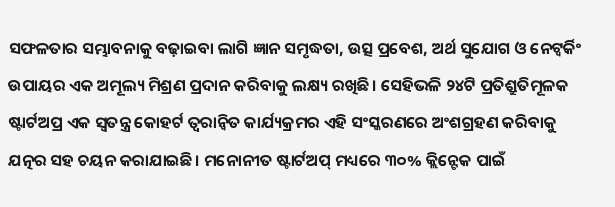ସଫଳତାର ସମ୍ଭାବନାକୁ ବଢ଼ାଇବା ଲାଗି ଜ୍ଞାନ ସମୃଦ୍ଧତା, ଉତ୍ସ ପ୍ରବେଶ, ଅର୍ଥ ସୁଯୋଗ ଓ ନେଟ୍ୱର୍କିଂ ଉପାୟର ଏକ ଅମୂଲ୍ୟ ମିଶ୍ରଣ ପ୍ରଦାନ କରିବାକୁ ଲକ୍ଷ୍ୟ ରଖିଛି। ସେହିଭଳି ୨୪ଟି ପ୍ରତିଶ୍ରୁତିମୂଳକ ଷ୍ଟାର୍ଟଅପ୍ର ଏକ ସ୍ବତନ୍ତ୍ର କୋହର୍ଟ ତ୍ୱରାନ୍ବିତ କାର୍ଯ୍ୟକ୍ରମର ଏହି ସଂସ୍କରଣରେ ଅଂଶଗ୍ରହଣ କରିବାକୁ ଯତ୍ନର ସହ ଚୟନ କରାଯାଇଛି। ମନୋନୀତ ଷ୍ଟାର୍ଟଅପ୍ ମଧ୍ୟରେ ୩୦% କ୍ଲିନ୍ଟେକ ପାଇଁ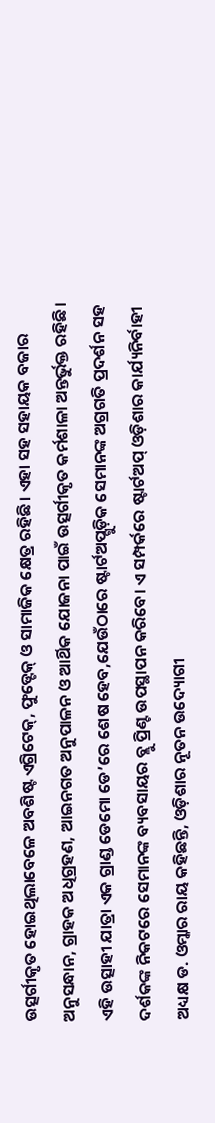ଉତ୍ସର୍ଗୀକୃତ ହୋଇଥିଲାବେଳେ ଅବଶିଷ୍ଟ ଏଗ୍ରିଟେକ୍, ଫୁଡ୍ଟେକ୍ ଓ ସାମାଜିକ କ୍ଷେତ୍ର ରହିଛି। ଏହା ସହ ସହାୟକ ବଜାର ଅନୁସନ୍ଧାନ, ଗ୍ରାହକ ଅଧିଗ୍ରହଣ, ଆଇନଗତ ଅନୁପାଳନ ଓ ଆର୍ଥିକ ଯୋଜନା ପାଇଁ ଉତ୍ସର୍ଗୀକୃତ କର୍ମଶାଳା ଅନ୍ତର୍ଭୁକ୍ତ ରହିଛି। ଏହି ଉତ୍ସାହୀ ଯାତ୍ରା ଏକ ଗ୍ରାଣ୍ଡ ଡେମୋ ଡେ’ରେ ଶେଷ ହେବ,ଯେଉଁଠାରେ ଷ୍ଟାର୍ଟଅପ୍ଗୁଡ଼ିକ ସେମାନଙ୍କ ଅଗ୍ରଗତି ପ୍ରଦର୍ଶନ ସହ ଦର୍ଶକଙ୍କ ନିକଟରେ ସେମାନଙ୍କ ବ୍ୟବସାୟର ବ୍ଲୁ ପ୍ରିଣ୍ଟ ଉପସ୍ଥାପନ କରିବେ। ଏ ସମ୍ପର୍କରେ ଷ୍ଟାର୍ଟଅପ୍ ଓଡ଼ିଶାର କାର୍ଯ୍ୟନିର୍ବାହୀ ଅଧ୍ୟକ୍ଷ ଡ. ଓମ୍କାର ରାୟ କହିଛନ୍ତି, ଓଡ଼ିଶାର ନୂତନ ଉଦ୍ୟୋଗୀ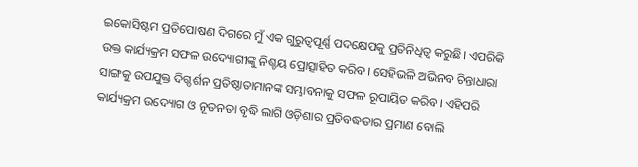ଇକୋସିଷ୍ଟମ ପ୍ରତିପୋଷଣ ଦିଗରେ ମୁଁ ଏକ ଗୁରୁତ୍ୱପୂର୍ଣ୍ଣ ପଦକ୍ଷେପକୁ ପ୍ରତିନିଧିତ୍ୱ କରୁଛି। ଏପରିକି ଉକ୍ତ କାର୍ଯ୍ୟକ୍ରମ ସଫଳ ଉଦ୍ୟୋଗୀଙ୍କୁ ନିଶ୍ଚୟ ପ୍ରୋତ୍ସାହିତ କରିବ। ସେହିଭଳି ଅଭିନବ ଚିନ୍ତାଧାରା ସାଙ୍ଗକୁ ଉପଯୁକ୍ତ ଦିଗ୍ଦର୍ଶନ ପ୍ରତିଷ୍ଠାତାମାନଙ୍କ ସମ୍ଭାବନାକୁ ସଫଳ ରୂପାୟିତ କରିବ। ଏହିପରି କାର୍ଯ୍ୟକ୍ରମ ଉଦ୍ୟୋଗ ଓ ନୂତନତା ବୃଦ୍ଧି ଲାଗି ଓଡ଼ିଶାର ପ୍ରତିବଦ୍ଧତାର ପ୍ରମାଣ ବୋଲି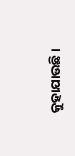କୁହାଯାଉଛି।